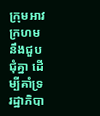ក្រុមអាវក្រហម នឹងជួបជុំគ្នា ដើម្បីគាំទ្រ រដ្ឋាភិបា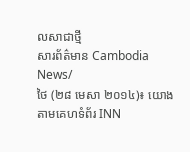លសាជាថ្មី
សារព័ត៌មាន Cambodia News/
ថៃ (២៨ មេសា ២០១៤)៖ យោងតាមគេហទំព័រ INN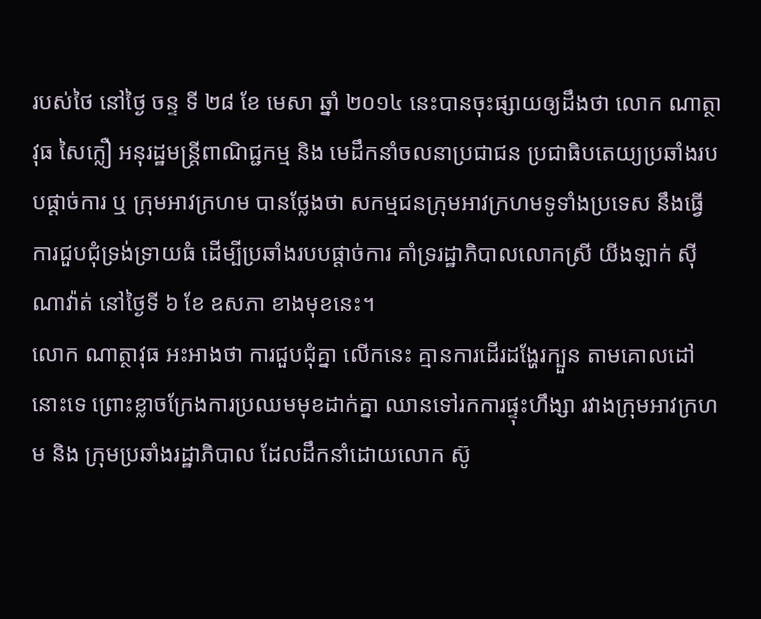របស់ថៃ នៅថ្ងៃ ចន្ទ ទី ២៨ ខែ មេសា ឆ្នាំ ២០១៤ នេះបានចុះផ្សាយឲ្យដឹងថា លោក ណាត្ថាវុធ សៃក្លឿ អនុរដ្ឋមន្រ្តីពាណិជ្ជកម្ម និង មេដឹកនាំចលនាប្រជាជន ប្រជាធិបតេយ្យប្រឆាំងរបបផ្តាច់ការ ឬ ក្រុមអាវក្រហម បានថ្លែងថា សកម្មជនក្រុមអាវក្រហមទូទាំងប្រទេស នឹងធ្វើការជួបជុំទ្រង់ទ្រាយធំ ដើម្បីប្រឆាំងរបបផ្តាច់ការ គាំទ្ររដ្ឋាភិបាលលោកស្រី យីងឡាក់ ស៊ីណាវ៉ាត់ នៅថ្ងៃទី ៦ ខែ ឧសភា ខាងមុខនេះ។
លោក ណាត្ថាវុធ អះអាងថា ការជួបជុំគ្នា លើកនេះ គ្មានការដើរដង្ហែរក្បួន តាមគោលដៅនោះទេ ព្រោះខ្លាចក្រែងការប្រឈមមុខដាក់គ្នា ឈានទៅរកការផ្ទុះហឹង្សា រវាងក្រុមអាវក្រហម និង ក្រុមប្រឆាំងរដ្ឋាភិបាល ដែលដឹកនាំដោយលោក ស៊ូ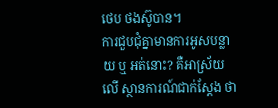ថេប ថងស៊ូបាន។
ការជួបជុំគ្នាមានការអូសបន្លាយ ឬ អត់នោះ? គឺអាស្រ័យលើ ស្ថានការណ៍ជាក់ស្តែង ថា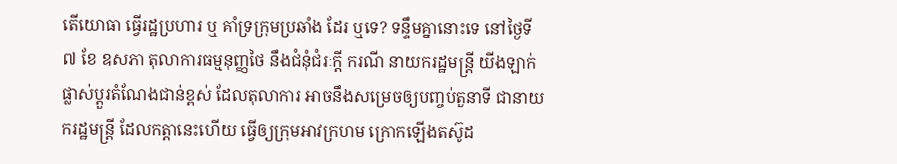តើយោធា ធ្វើរដ្ឋប្រហារ ឬ គាំទ្រក្រុមប្រឆាំង ដែរ ឬទេ? ទន្ទឹមគ្នានោះទេ នៅថ្ងៃទី ៧ ខែ ឧសភា តុលាការធម្មនុញ្ញថៃ នឹងជំនុំជំរៈក្តី ករណី នាយករដ្ឋមន្រ្តី យីងឡាក់ ផ្លាស់ប្តួរតំណែងជាន់ខ្ពស់ ដែលតុលាការ អាចនឹងសម្រេចឲ្យបញ្ចប់តួនាទី ជានាយករដ្ឋមន្រ្តី ដែលកត្តានេះហើយ ធ្វើឲ្យក្រុមអាវក្រហម ក្រោកឡើងតស៊ូដ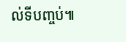ល់ទីបញ្ចប់៕